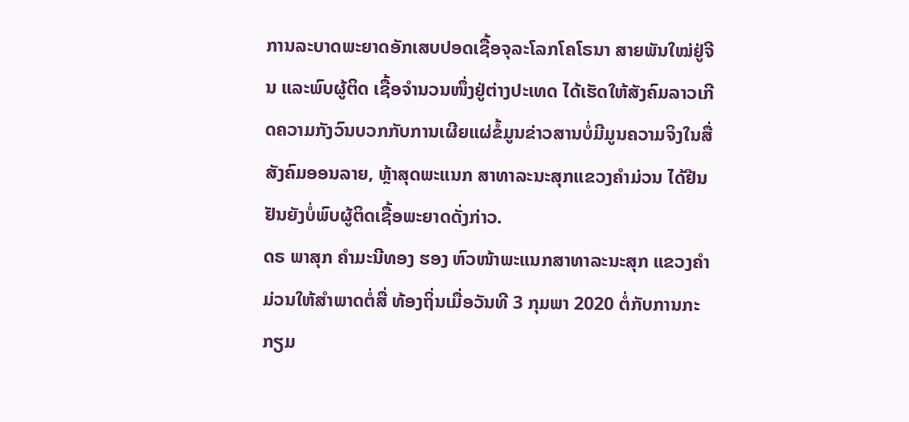ການລະບາດພະຍາດອັກເສບປອດເຊື້ອຈຸລະໂລກໂຄໂຣນາ ສາຍພັນໃໝ່ຢູ່ຈີນ ແລະພົບຜູ້ຕິດ ເຊື້ອຈຳນວນໜຶ່ງຢູ່ຕ່າງປະເທດ ໄດ້ເຮັດໃຫ້ສັງຄົມລາວເກີດຄວາມກັງວົນບວກກັບການເຜີຍແຜ່ຂໍ້ມູນຂ່າວສານບໍ່ມີມູນຄວາມຈິງໃນສື່ ສັງຄົມອອນລາຍ, ຫຼ້າສຸດພະແນກ ສາທາລະນະສຸກແຂວງຄຳມ່ວນ ໄດ້ຢືນຢັນຍັງບໍ່ພົບຜູ້ຕິດເຊື້ອພະຍາດດັ່ງກ່າວ.
ດຣ ພາສຸກ ຄຳມະນີທອງ ຮອງ ຫົວໜ້າພະແນກສາທາລະນະສຸກ ແຂວງຄຳມ່ວນໃຫ້ສຳພາດຕໍ່ສື່ ທ້ອງຖິ່ນເມື່ອວັນທີ 3 ກຸມພາ 2020 ຕໍ່ກັບການກະກຽມ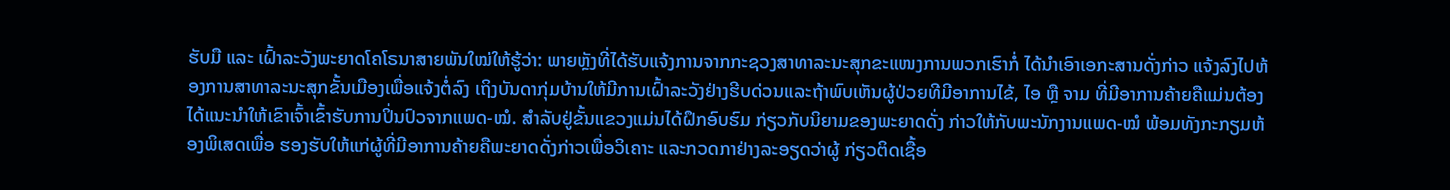ຮັບມື ແລະ ເຝົ້າລະວັງພະຍາດໂຄໂຣນາສາຍພັນໃໝ່ໃຫ້ຮູ້ວ່າ: ພາຍຫຼັງທີ່ໄດ້ຮັບແຈ້ງການຈາກກະຊວງສາທາລະນະສຸກຂະແໜງການພວກເຮົາກໍ່ ໄດ້ນຳເອົາເອກະສານດັ່ງກ່າວ ແຈ້ງລົງໄປຫ້ອງການສາທາລະນະສຸກຂັ້ນເມືອງເພື່ອແຈ້ງຕໍ່ລົງ ເຖິງບັນດາກຸ່ມບ້ານໃຫ້ມີການເຝົ້າລະວັງຢ່າງຮີບດ່ວນແລະຖ້າພົບເຫັນຜູ້ປ່ວຍທີມີອາການໄຂ້, ໄອ ຫຼື ຈາມ ທີ່ມີອາການຄ້າຍຄືແມ່ນຕ້ອງ ໄດ້ແນະນຳໃຫ້ເຂົາເຈົ້າເຂົ້າຮັບການປິ່ນປົວຈາກແພດ-ໝໍ. ສຳລັບຢູ່ຂັ້ນແຂວງແມ່ນໄດ້ຝຶກອົບຮົມ ກ່ຽວກັບນິຍາມຂອງພະຍາດດັ່ງ ກ່າວໃຫ້ກັບພະນັກງານແພດ-ໝໍ ພ້ອມທັງກະກຽມຫ້ອງພິເສດເພື່ອ ຮອງຮັບໃຫ້ແກ່ຜູ້ທີ່ມີອາການຄ້າຍຄືພະຍາດດັ່ງກ່າວເພື່ອວິເຄາະ ແລະກວດກາຢ່າງລະອຽດວ່າຜູ້ ກ່ຽວຕິດເຊື້ອ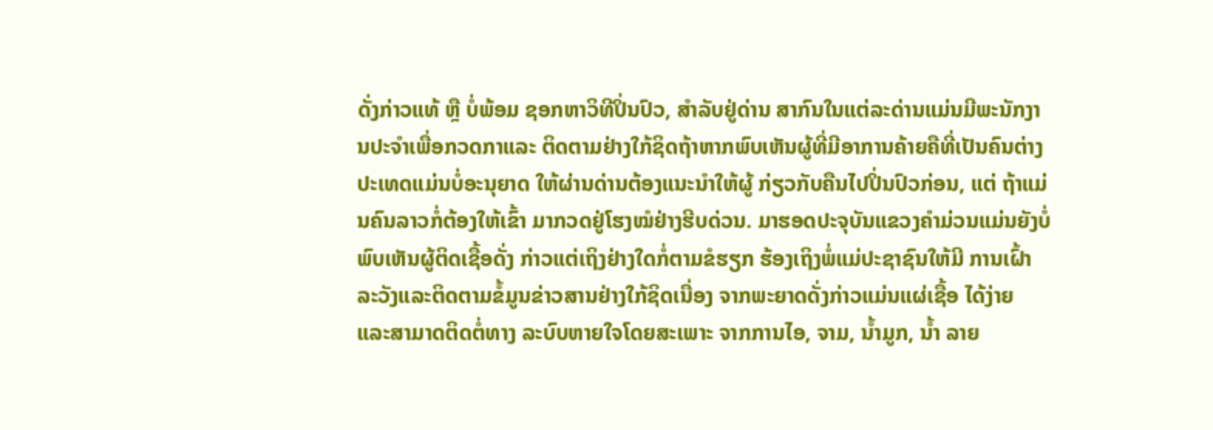ດັ່ງກ່າວແທ້ ຫຼື ບໍ່ພ້ອມ ຊອກຫາວິທີປິ່ນປົວ, ສຳລັບຢູ່ດ່ານ ສາກົນໃນແຕ່ລະດ່ານແມ່ນມີພະນັກງານປະຈຳເພື່ອກວດກາແລະ ຕິດຕາມຢ່າງໃກ້ຊິດຖ້າຫາກພົບເຫັນຜູ້ທີ່ມີອາການຄ້າຍຄືທີ່ເປັນຄົນຕ່າງປະເທດແມ່ນບໍ່ອະນຸຍາດ ໃຫ້ຜ່ານດ່ານຕ້ອງແນະນຳໃຫ້ຜູ້ ກ່ຽວກັບຄືນໄປປິ່ນປົວກ່ອນ, ແຕ່ ຖ້າແມ່ນຄົນລາວກໍ່ຕ້ອງໃຫ້ເຂົ້າ ມາກວດຢູ່ໂຮງໝໍຢ່າງຮີບດ່ວນ. ມາຮອດປະຈຸບັນແຂວງຄຳມ່ວນແມ່ນຍັງບໍ່ພົບເຫັນຜູ້ຕິດເຊື້ອດັ່ງ ກ່າວແຕ່ເຖິງຢ່າງໃດກໍ່ຕາມຂໍຮຽກ ຮ້ອງເຖິງພໍ່ແມ່ປະຊາຊົນໃຫ້ມີ ການເຝົ້າລະວັງແລະຕິດຕາມຂໍ້ມູນຂ່າວສານຢ່າງໃກ້ຊິດເນື່ອງ ຈາກພະຍາດດັ່ງກ່າວແມ່ນແຜ່ເຊື້ອ ໄດ້ງ່າຍ ແລະສາມາດຕິດຕໍ່ທາງ ລະບົບຫາຍໃຈໂດຍສະເພາະ ຈາກການໄອ, ຈາມ, ນໍ້າມູກ, ນໍ້າ ລາຍ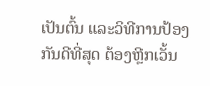ເປັນຕົ້ນ ແລະວິທີການປ້ອງ ກັນດີທີ່ສຸດ ຕ້ອງຫຼີກເວັ້ນ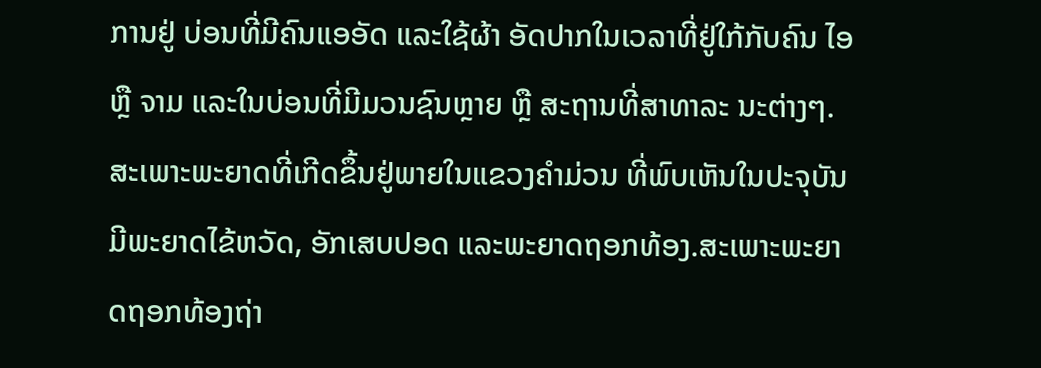ການຢູ່ ບ່ອນທີ່ມີຄົນແອອັດ ແລະໃຊ້ຜ້າ ອັດປາກໃນເວລາທີ່ຢູ່ໃກ້ກັບຄົນ ໄອ ຫຼື ຈາມ ແລະໃນບ່ອນທີ່ມີມວນຊົນຫຼາຍ ຫຼື ສະຖານທີ່ສາທາລະ ນະຕ່າງໆ.
ສະເພາະພະຍາດທີ່ເກີດຂຶ້ນຢູ່ພາຍໃນແຂວງຄຳມ່ວນ ທີ່ພົບເຫັນໃນປະຈຸບັນມີພະຍາດໄຂ້ຫວັດ, ອັກເສບປອດ ແລະພະຍາດຖອກທ້ອງ.ສະເພາະພະຍາດຖອກທ້ອງຖ່າ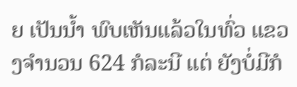ຍ ເປັນນໍ້າ ພົບເຫັນແລ້ວໃນທົ່ວ ແຂວງຈຳນວນ 624 ກໍລະນີ ແຕ່ ຍັງບໍ່ມີກໍ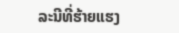ລະນີທີ່ຮ້າຍແຮງ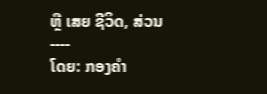ຫຼື ເສຍ ຊີວິດ, ສ່ວນ
----
ໂດຍ: ກອງຄຳ